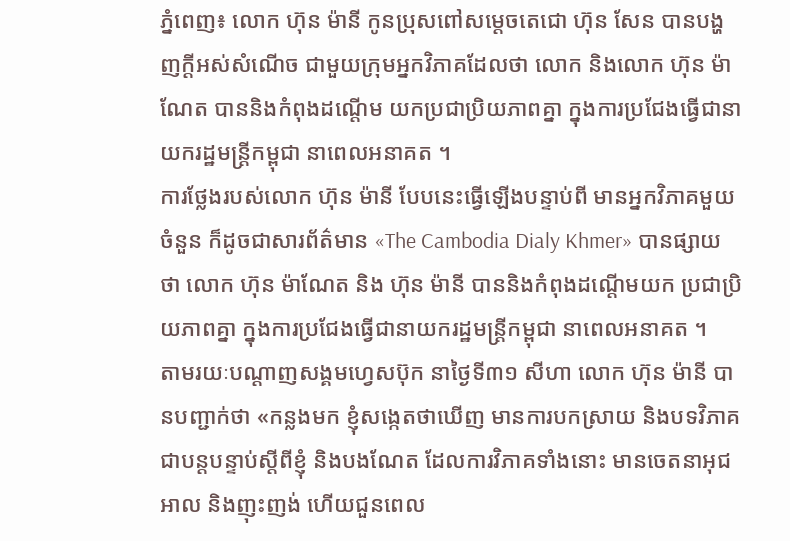ភ្នំពេញ៖ លោក ហ៊ុន ម៉ានី កូនប្រុសពៅសម្ដេចតេជោ ហ៊ុន សែន បានបង្ហញក្ដីអស់សំណើច ជាមួយក្រុមអ្នកវិភាគដែលថា លោក និងលោក ហ៊ុន ម៉ាណែត បាននិងកំពុងដណ្តើម យកប្រជាប្រិយភាពគ្នា ក្នុងការប្រជែងធ្វើជានាយករដ្ឋមន្រ្តីកម្ពុជា នាពេលអនាគត ។
ការថ្លែងរបស់លោក ហ៊ុន ម៉ានី បែបនេះធ្វើឡើងបន្ទាប់ពី មានអ្នកវិភាគមួយចំនួន ក៏ដូចជាសារព័ត៌មាន «The Cambodia Dialy Khmer» បានផ្សាយថា លោក ហ៊ុន ម៉ាណែត និង ហ៊ុន ម៉ានី បាននិងកំពុងដណ្តើមយក ប្រជាប្រិយភាពគ្នា ក្នុងការប្រជែងធ្វើជានាយករដ្ឋមន្រ្តីកម្ពុជា នាពេលអនាគត ។
តាមរយៈបណ្ដាញសង្គមហ្វេសប៊ុក នាថ្ងៃទី៣១ សីហា លោក ហ៊ុន ម៉ានី បានបញ្ជាក់ថា «កន្លងមក ខ្ញុំសង្កេតថាឃើញ មានការបកស្រាយ និងបទវិភាគជាបន្តបន្ទាប់ស្តីពីខ្ញុំ និងបងណែត ដែលការវិភាគទាំងនោះ មានចេតនាអុជអាល និងញុះញង់ ហើយជួនពេល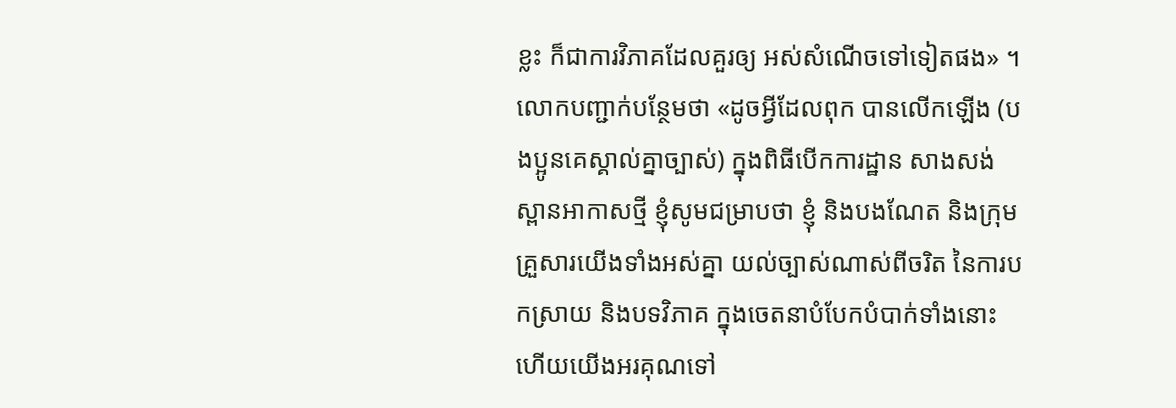ខ្លះ ក៏ជាការវិភាគដែលគួរឲ្យ អស់សំណើចទៅទៀតផង» ។
លោកបញ្ជាក់បន្ថែមថា «ដូចអ្វីដែលពុក បានលើកឡើង (បងប្អូនគេស្គាល់គ្នាច្បាស់) ក្នុងពិធីបើកការដ្ឋាន សាងសង់ស្ពានអាកាសថ្មី ខ្ញុំសូមជម្រាបថា ខ្ញុំ និងបងណែត និងក្រុមគ្រួសារយើងទាំងអស់គ្នា យល់ច្បាស់ណាស់ពីចរិត នៃការបកស្រាយ និងបទវិភាគ ក្នុងចេតនាបំបែកបំបាក់ទាំងនោះ ហើយយើងអរគុណទៅ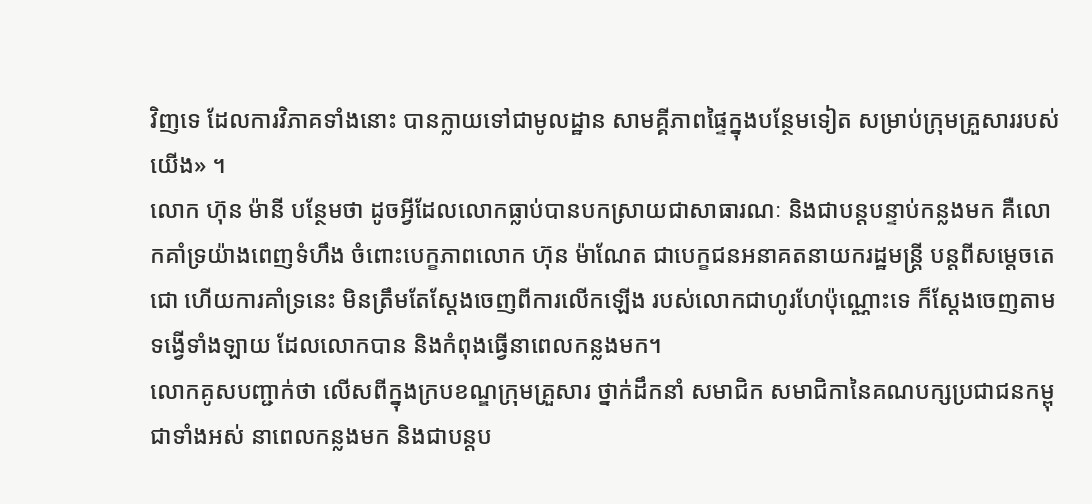វិញទេ ដែលការវិភាគទាំងនោះ បានក្លាយទៅជាមូលដ្ឋាន សាមគ្គីភាពផ្ទៃក្នុងបន្ថែមទៀត សម្រាប់ក្រុមគ្រួសាររបស់យើង» ។
លោក ហ៊ុន ម៉ានី បន្ថែមថា ដូចអ្វីដែលលោកធ្លាប់បានបកស្រាយជាសាធារណៈ និងជាបន្តបន្ទាប់កន្លងមក គឺលោកគាំទ្រយ៉ាងពេញទំហឹង ចំពោះបេក្ខភាពលោក ហ៊ុន ម៉ាណែត ជាបេក្ខជនអនាគតនាយករដ្ឋមន្រ្តី បន្តពីសម្តេចតេជោ ហើយការគាំទ្រនេះ មិនត្រឹមតែស្តែងចេញពីការលើកឡើង របស់លោកជាហូរហែប៉ុណ្ណោះទេ ក៏ស្ដែងចេញតាមទង្វើទាំងឡាយ ដែលលោកបាន និងកំពុងធ្វើនាពេលកន្លងមក។
លោកគូសបញ្ជាក់ថា លើសពីក្នុងក្របខណ្ឌក្រុមគ្រួសារ ថ្នាក់ដឹកនាំ សមាជិក សមាជិកានៃគណបក្សប្រជាជនកម្ពុជាទាំងអស់ នាពេលកន្លងមក និងជាបន្តប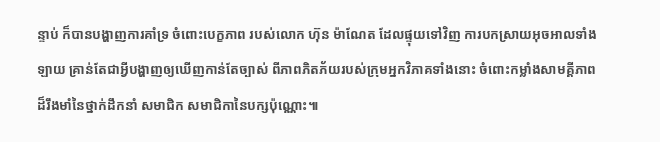ន្ទាប់ ក៏បានបង្ហាញការគាំទ្រ ចំពោះបេក្ខភាព របស់លោក ហ៊ុន ម៉ាណែត ដែលផ្ទុយទៅវិញ ការបកស្រាយអុចអាលទាំងឡាយ គ្រាន់តែជាអ្វីបង្ហាញឲ្យឃើញកាន់តែច្បាស់ ពីភាពភិតភ័យរបស់ក្រុមអ្នកវិភាគទាំងនោះ ចំពោះកម្លាំងសាមគ្គីភាព ដ៏រឹងមាំនៃថ្នាក់ដឹកនាំ សមាជិក សមាជិកានៃបក្សប៉ុណ្ណោះ៕